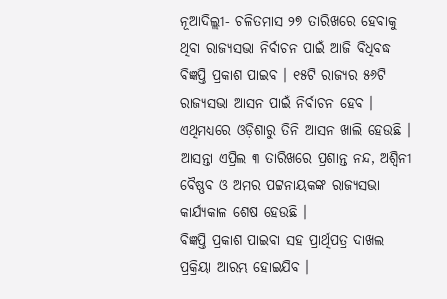ନୂଆଦିଲ୍ଲୀ- ଚଳିତମାସ ୨୭ ତାରିଖରେ ହେବାକୁ ଥିବା ରାଜ୍ୟସଭା ନିର୍ବାଚନ ପାଇଁ ଆଜି ବିଧିବଦ୍ଧ ବିଜ୍ଞପ୍ତି ପ୍ରକାଶ ପାଇବ । ୧୫ଟି ରାଜ୍ୟର ୫୬ଟି ରାଜ୍ୟସଭା ଆସନ ପାଇଁ ନିର୍ବାଚନ ହେବ । ଏଥିମଧ୍ୟରେ ଓଡ଼ିଶାରୁ ତିନି ଆସନ ଖାଲି ହେଉଛି । ଆସନ୍ତା ଏପ୍ରିଲ ୩ ତାରିଖରେ ପ୍ରଶାନ୍ତ ନନ୍ଦ, ଅଶ୍ୱିନୀ ବୈଷ୍ଣବ ଓ ଅମର ପଟ୍ଟନାୟକଙ୍କ ରାଜ୍ୟସଭା କାର୍ଯ୍ୟକାଳ ଶେଷ ହେଉଛି ।
ବିଜ୍ଞପ୍ତି ପ୍ରକାଶ ପାଇବା ସହ ପ୍ରାର୍ଥିପତ୍ର ଦାଖଲ ପ୍ରକ୍ରିୟା ଆରମ୍ଭ ହୋଇଯିବ ।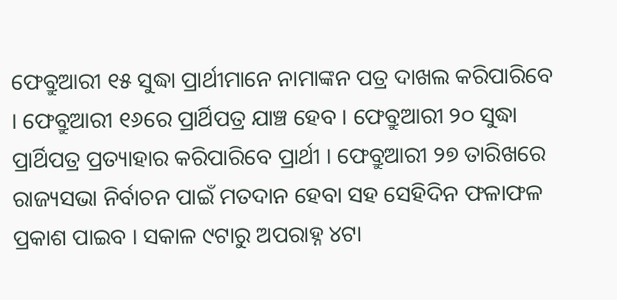ଫେବ୍ରୁଆରୀ ୧୫ ସୁଦ୍ଧା ପ୍ରାର୍ଥୀମାନେ ନାମାଙ୍କନ ପତ୍ର ଦାଖଲ କରିପାରିବେ । ଫେବ୍ରୁଆରୀ ୧୬ରେ ପ୍ରାର୍ଥିପତ୍ର ଯାଞ୍ଚ ହେବ । ଫେବ୍ରୁଆରୀ ୨୦ ସୁଦ୍ଧା ପ୍ରାର୍ଥିପତ୍ର ପ୍ରତ୍ୟାହାର କରିପାରିବେ ପ୍ରାର୍ଥୀ । ଫେବ୍ରୁଆରୀ ୨୭ ତାରିଖରେ ରାଜ୍ୟସଭା ନିର୍ବାଚନ ପାଇଁ ମତଦାନ ହେବା ସହ ସେହିଦିନ ଫଳାଫଳ ପ୍ରକାଶ ପାଇବ । ସକାଳ ୯ଟାରୁ ଅପରାହ୍ନ ୪ଟା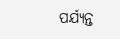ପର୍ଯ୍ୟନ୍ତ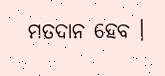ମତଦାନ ହେବ ।